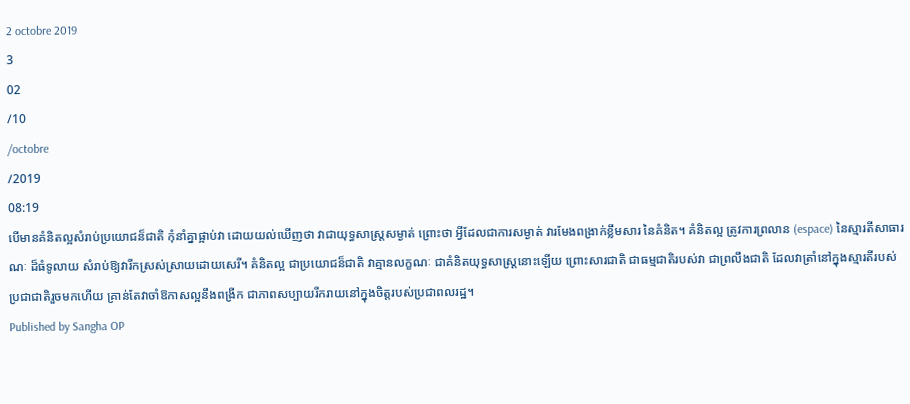2 octobre 2019
3
02
/10
/octobre
/2019
08:19
បើមានគំនិតល្អសំរាប់ប្រយោជន៏ជាតិ កុំនាំគ្នាផ្អាប់វា ដោយយល់ឃើញថា វាជាយុទ្ធសាស្ត្រសម្ងាត់ ព្រោះថា អ្វីដែលជាការសម្ងាត់ វារមែងពង្រាក់ខ្លឹមសារ នៃគំនិត។ គំនិតល្អ ត្រូវការព្រលាន (espace) នៃស្មារតីសាធារណៈ ដ៏ធំទូលាយ សំរាប់ឱ្យវារីកស្រស់ស្រាយដោយសេរី។ គំនិតល្អ ជាប្រយោជន៏ជាតិ វាគ្មានលក្ខណៈ ជាគំនិតយុទ្ធសាស្ត្រនោះឡើយ ព្រោះសារជាតិ ជាធម្មជាតិរបស់វា ជាព្រលឹងជាតិ ដែលវាត្រាំនៅក្នុងស្មារតីរបស់ប្រជាជាតិរួចមកហើយ គ្រាន់តែវាចាំឱកាសល្អនឹងពង្រីក ជាភាពសប្បាយរីករាយនៅក្នុងចិត្តរបស់ប្រជាពលរដ្ឋ។
Published by Sangha OP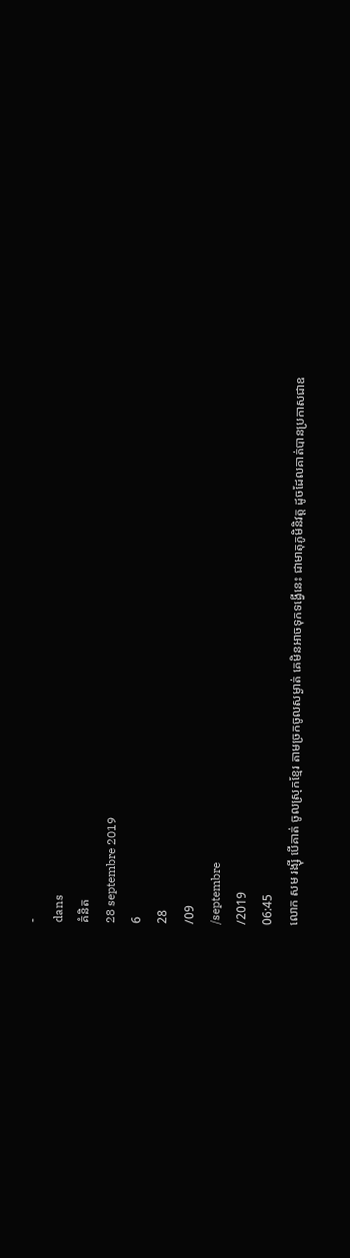-
dans
គំនិត
28 septembre 2019
6
28
/09
/septembre
/2019
06:45
លោក សម រង្ស៊ី បើគាត់ ចូលស្រុកខ្មែរ តាមច្រកចូលសម្ងាត់ គេមិនអាចទុកទង្វើនេះ ជាមាតុភូមិនិវត្ត ដូចដែលគាត់បានប្រកាសជាឧ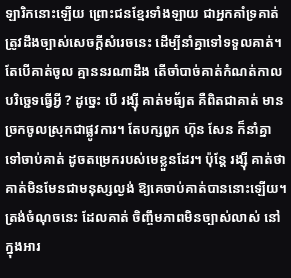ឡារិកនោះឡើយ ព្រោះជនខ្មែរទាំងឡាយ ជាអ្នកគាំទ្រគាត់ ត្រូវដឹងច្បាស់សេចក្តីសំរេចនេះ ដើម្បីនាំគ្នាទៅទទួលគាត់។ តែបើគាត់ចូល គ្មាននរណាដឹង តើចាំបាច់គាត់កំណត់កាលបរិច្ជេទធ្វើអ្វី ? ដូច្នេះ បើ រង្ស៊ី គាត់មធ័្យត គឺពិតជាគាត់ មានច្រកចូលស្រុកជាផ្លូវការ។ តែបក្សពួក ហ៊ុន សែន ក៏នាំគ្នាទៅចាប់គាត់ ដូចតម្រេករបស់មេខ្លួនដែរ។ ប៉ុន្តែ រង្ស៊ី គាត់ថា គាត់មិនមែនជាមនុស្សល្ងង់ ឱ្យគេចាប់គាត់បាននោះឡើយ។ ត្រង់ចំណុចនេះ ដែលគាត់ ចិញ្ចឹមភាពមិនច្បាស់លាស់ នៅក្នុងអារ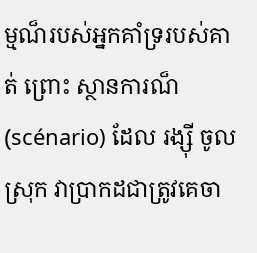ម្មណ៏របស់អ្នកគាំទ្ររបស់គាត់ ព្រោះ ស្ថានការណ៏ (scénario) ដែល រង្ស៊ី ចូលស្រុក វាប្រាកដជាត្រូវគេចា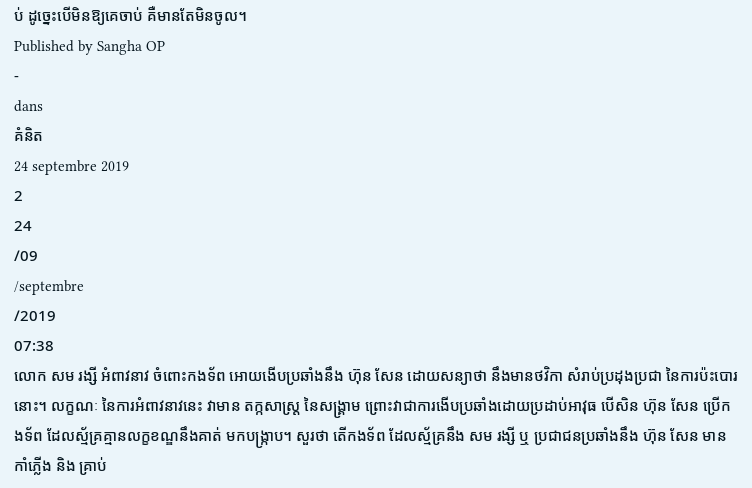ប់ ដូច្នេះបើមិនឱ្យគេចាប់ គឺមានតែមិនចូល។
Published by Sangha OP
-
dans
គំនិត
24 septembre 2019
2
24
/09
/septembre
/2019
07:38
លោក សម រង្សី អំពាវនាវ ចំពោះកងទ័ព អោយងើបប្រឆាំងនឹង ហ៊ុន សែន ដោយសន្យាថា នឹងមានថវិកា សំរាប់ប្រដុងប្រជា នៃការប៉ះបោរនោះ។ លក្ខណៈ នៃការអំពាវនាវនេះ វាមាន តក្កសាស្ត្រ នៃសង្គ្រាម ព្រោះវាជាការងើបប្រឆាំងដោយប្រដាប់អាវុធ បើសិន ហ៊ុន សែន ប្រើកងទ័ព ដែលស្ម័គ្រគ្មានលក្ខខណ្ឌនឹងគាត់ មកបង្រ្កាប។ សួរថា តើកងទ័ព ដែលស្ម័គ្រនឹង សម រង្សី ឬ ប្រជាជនប្រឆាំងនឹង ហ៊ុន សែន មានកាំភ្លើង និង គ្រាប់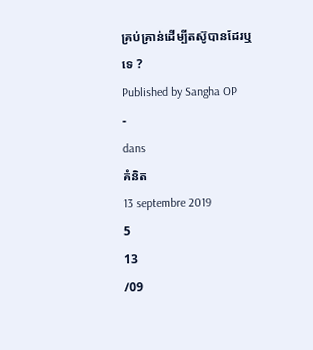គ្រប់គ្រាន់ដើម្បីតស៊ូបានដែរឬទេ ?
Published by Sangha OP
-
dans
គំនិត
13 septembre 2019
5
13
/09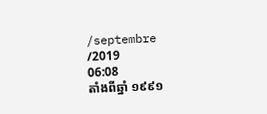/septembre
/2019
06:08
តាំងពីឆ្នាំ ១៩៩១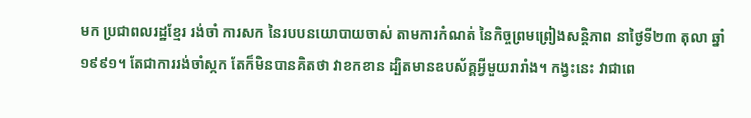មក ប្រជាពលរដ្ឋខ្មែរ រង់ចាំ ការសក នៃរបបនយោបាយចាស់ តាមការកំណត់ នៃកិច្ចព្រមព្រៀងសន្តិភាព នាថ្ងៃទី២៣ តុលា ឆ្នាំ ១៩៩១។ តែជាការរង់ចាំស្កក តែក៏មិនបានគិតថា វាខកខាន ដ្បិតមានឧបស័គ្គអ្វីមួយរារាំង។ កង្វះនេះ វាជាពេ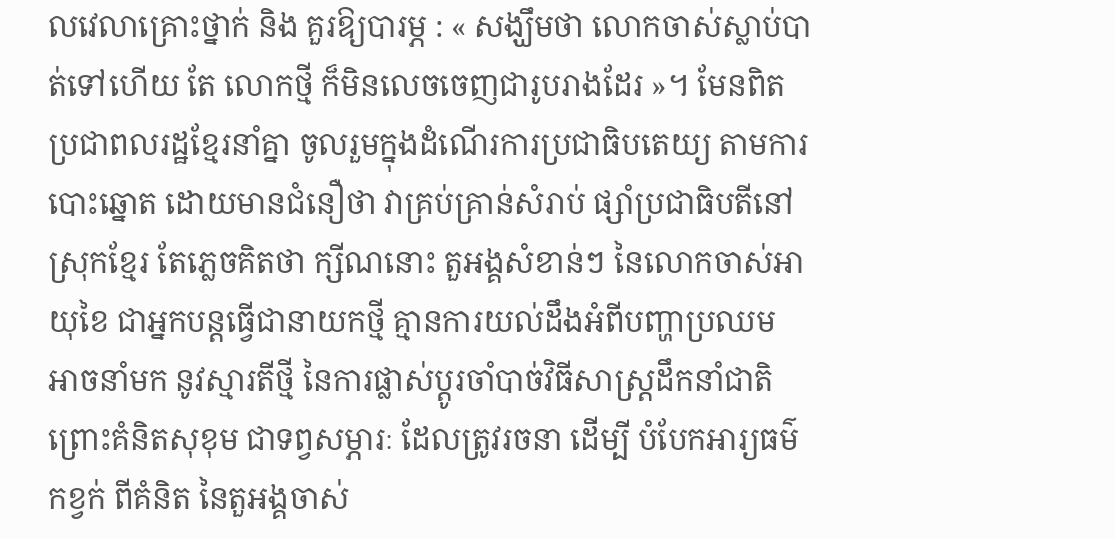លវេលាគ្រោះថ្នាក់ និង គួរឱ្យបារម្ភ : « សង្ឃឹមថា លោកចាស់ស្លាប់បាត់ទៅហើយ តែ លោកថ្មី ក៏មិនលេចចេញជារូបរាងដែរ »។ មែនពិត ប្រជាពលរដ្ឋខ្មែរនាំគ្នា ចូលរួមក្នុងដំណើរការប្រជាធិបតេយ្យ តាមការបោះឆ្នោត ដោយមានជំនឿថា វាគ្រប់គ្រាន់សំរាប់ ផ្សាំប្រជាធិបតីនៅស្រុកខ្មែរ តែភ្លេចគិតថា ក្សីណនោះ តួអង្គសំខាន់ៗ នៃលោកចាស់អាយុខៃ ជាអ្នកបន្តធ្វើជានាយកថ្មី គ្មានការយល់ដឹងអំពីបញ្ហាប្រឈម អាចនាំមក នូវស្មារតីថ្មី នៃការផ្លាស់ប្តូរចាំបាច់វិធីសាស្ត្រដឹកនាំជាតិ ព្រោះគំនិតសុខុម ជាទព្វសម្ភារៈ ដែលត្រូវរចនា ដើម្បី បំបែកអារ្យធម៌កខ្វក់ ពីគំនិត នៃតួអង្គចាស់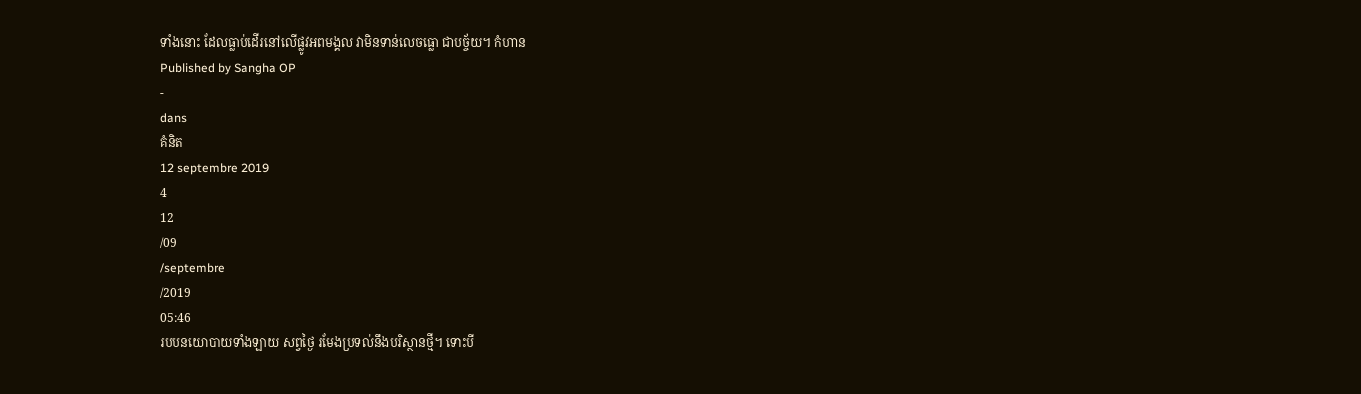ទាំងនោះ ដែលធ្លាប់ដើរនៅលើផ្លូវអពមង្គល វាមិនទាន់លេចធ្លោ ជាបច្ច័យ។ កំហាន
Published by Sangha OP
-
dans
គំនិត
12 septembre 2019
4
12
/09
/septembre
/2019
05:46
របបនយោបាយទាំងឡាយ សព្វថ្ងៃ រមែងប្រទល់នឹងបរិស្ថានថ្មី។ ទោះបី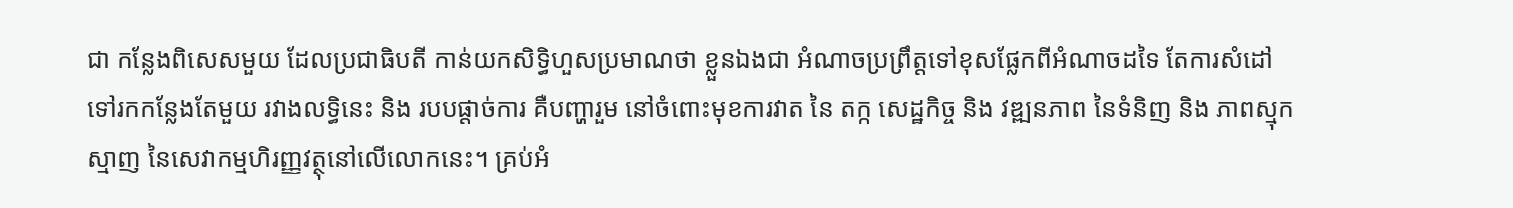ជា កន្លែងពិសេសមួយ ដែលប្រជាធិបតី កាន់យកសិទ្ធិហួសប្រមាណថា ខ្លួនឯងជា អំណាចប្រព្រឹត្តទៅខុសផ្លែកពីអំណាចដទៃ តែការសំដៅទៅរកកន្លែងតែមួយ រវាងលទ្ធិនេះ និង របបផ្តាច់ការ គឺបញ្ហារួម នៅចំពោះមុខការវាត នៃ តក្ក សេដ្ឋកិច្ច និង វឌ្ឍនភាព នៃទំនិញ និង ភាពស្មុកស្មាញ នៃសេវាកម្មហិរញ្ញវត្ថុនៅលើលោកនេះ។ គ្រប់អំ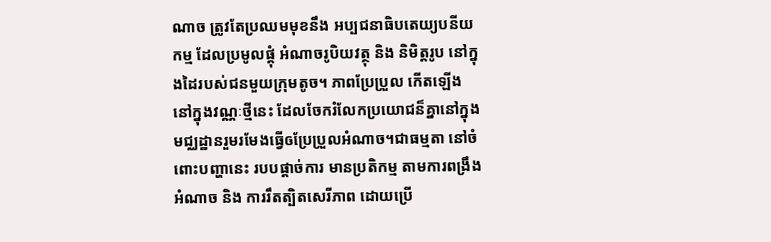ណាច ត្រូវតែប្រឈមមុខនឹង អប្បជនាធិបតេយ្យបនីយកម្ម ដែលប្រមូលផ្តុំ អំណាចរូបិយវត្ថុ និង និមិត្តរូប នៅក្នុងដៃរបស់ជនមួយក្រុមតូច។ ភាពប្រែប្រួល កើតឡើង នៅក្នុងវណ្ណៈថ្មីនេះ ដែលចែករំលែកប្រយោជន៏គ្នានៅក្នុងមជ្ឈដ្ឋានរួមរមែងធ្វើឲប្រែប្រួលអំណាច។ជាធម្មតា នៅចំពោះបញ្ហានេះ របបផ្តាច់ការ មានប្រតិកម្ម តាមការពង្រឹងអំណាច និង ការរឹតត្បិតសេរីភាព ដោយប្រើ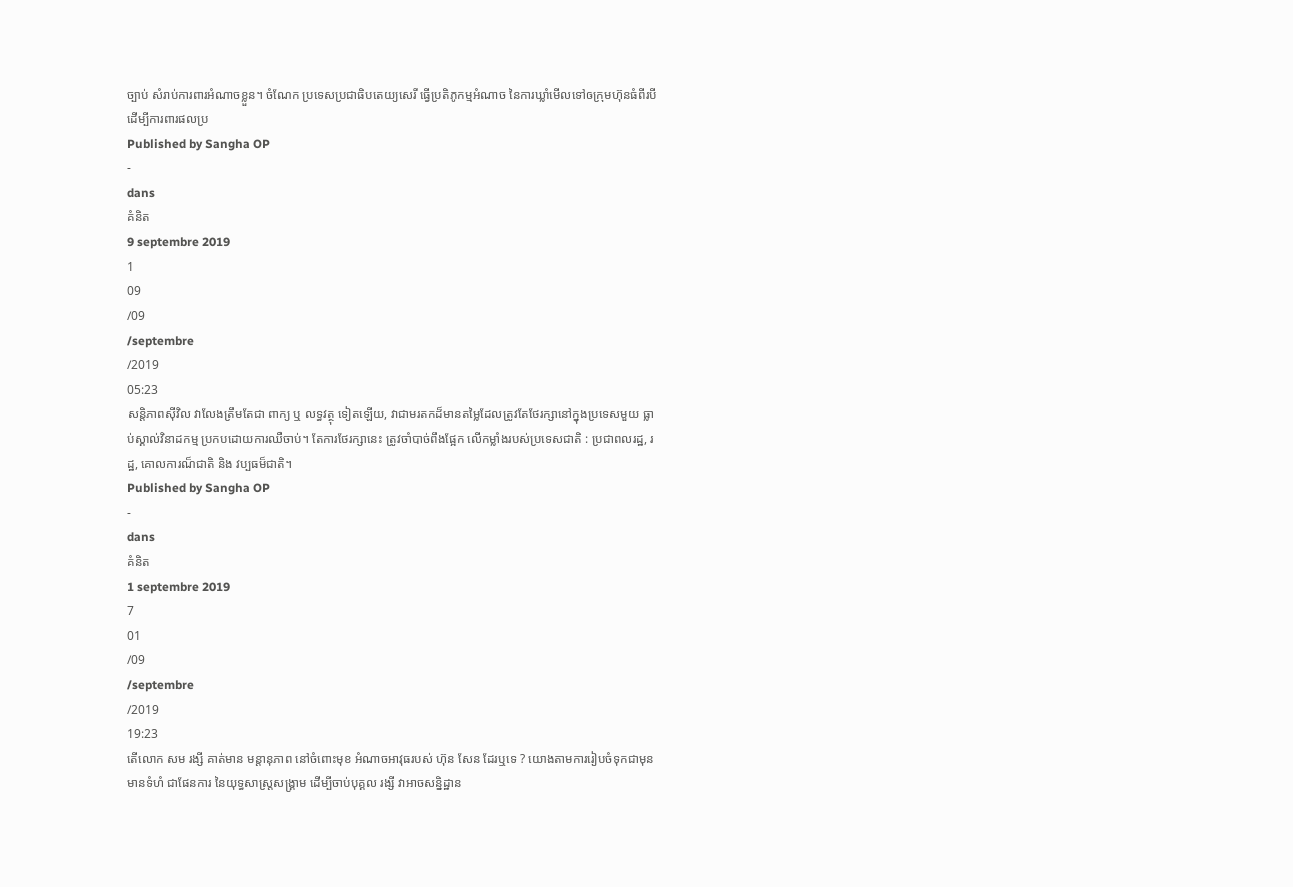ច្បាប់ សំរាប់ការពារអំណាចខ្លួន។ ចំណែក ប្រទេសប្រជាធិបតេយ្យសេរី ធ្វើប្រតិភូកម្មអំណាច នៃការឃ្លាំមើលទៅឲក្រុមហ៊ុនធំពីរបី ដើម្បីការពារផលប្រ
Published by Sangha OP
-
dans
គំនិត
9 septembre 2019
1
09
/09
/septembre
/2019
05:23
សន្តិភាពស៊ីវិល វាលែងត្រឹមតែជា ពាក្យ ឬ លទ្ធវត្ថុ ទៀតឡើយ, វាជាមរតកដ៏មានតម្លៃដែលត្រូវតែថែរក្សានៅក្នុងប្រទេសមួយ ធ្លាប់ស្គាល់វិនាដកម្ម ប្រកបដោយការឈឺចាប់។ តែការថែរក្សានេះ ត្រូវចាំបាច់ពឹងផ្អែក លើកម្លាំងរបស់ប្រទេសជាតិ : ប្រជាពលរដ្ឋ, រដ្ឋ, គោលការណ៏ជាតិ និង វប្បធម៏ជាតិ។
Published by Sangha OP
-
dans
គំនិត
1 septembre 2019
7
01
/09
/septembre
/2019
19:23
តើលោក សម រង្សី គាត់មាន មន្តានុភាព នៅចំពោះមុខ អំណាចអាវុធរបស់ ហ៊ុន សែន ដែរឬទេ ? យោងតាមការរៀបចំទុកជាមុន មានទំហំ ជាផែនការ នៃយុទ្ធសាស្ត្រសង្គ្រាម ដើម្បីចាប់បុគ្គល រង្សី វាអាចសន្និដ្ឋាន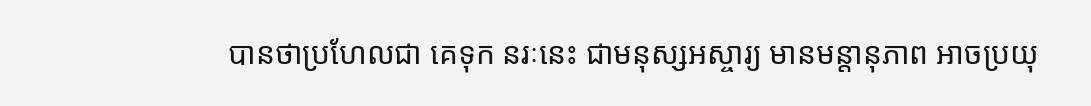បានថាប្រហែលជា គេទុក នរៈនេះ ជាមនុស្សអស្ចារ្យ មានមន្តានុភាព អាចប្រយុ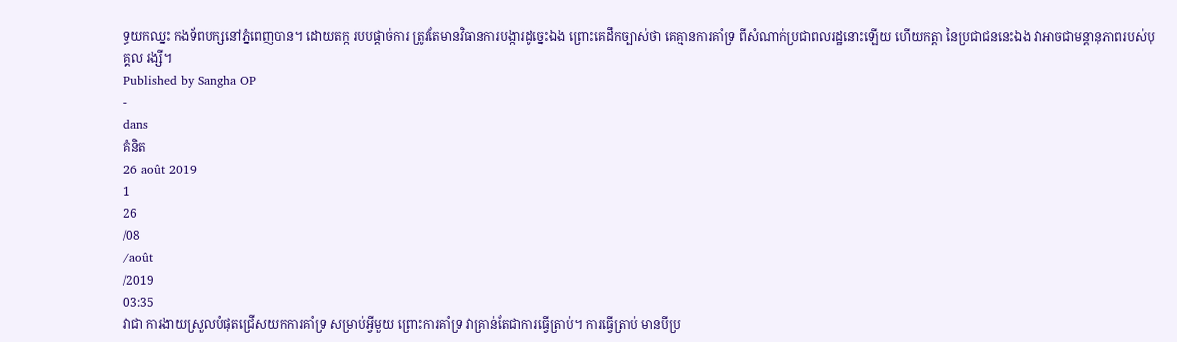ទ្ធយកឈ្នះ កងទ័ពបក្សនៅភ្នំពេញបាន។ ដោយតក្ក របបផ្តាច់ការ ត្រូវតែមានវិធានការបង្ការដូច្នេះឯង ព្រោះគេដឹកច្បាស់ថា គេគ្មានការគាំទ្រ ពីសំណាក់ប្រជាពលរដ្ឋនោះឡើយ ហើយកត្តា នៃប្រជាជននេះឯង វាអាចជាមន្តានុភាពរបស់បុគ្គល រង្សី។
Published by Sangha OP
-
dans
គំនិត
26 août 2019
1
26
/08
/août
/2019
03:35
វាជា ការងាយស្រួលបំផុតជ្រើសយកការគាំទ្រ សម្រាប់អ្វីមួយ ព្រោះការគាំទ្រ វាគ្រាន់តែជាការធ្វើត្រាប់។ ការធ្វើត្រាប់ មានបីប្រ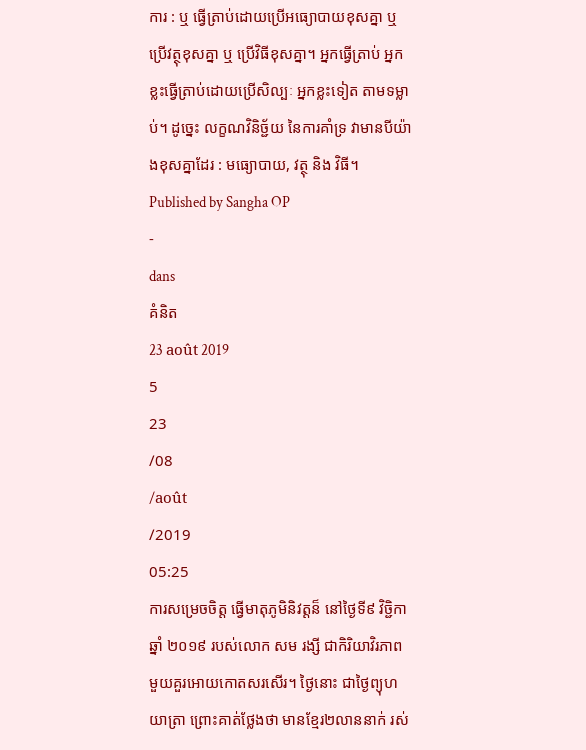ការ : ឬ ធ្វើត្រាប់ដោយប្រើអធ្យោបាយខុសគ្នា ឬ ប្រើវត្ថុខុសគ្នា ឬ ប្រើវិធីខុសគ្នា។ អ្នកធ្វើត្រាប់ អ្នកខ្លះធ្វើត្រាប់ដោយប្រើសិល្បៈ អ្នកខ្លះទៀត តាមទម្លាប់។ ដូច្នេះ លក្ខណវិនិច្ជ័យ នៃការគាំទ្រ វាមានបីយ៉ាងខុសគ្នាដែរ : មធ្យោបាយ, វត្ថុ និង វិធី។
Published by Sangha OP
-
dans
គំនិត
23 août 2019
5
23
/08
/août
/2019
05:25
ការសម្រេចចិត្ត ធ្វើមាតុភូមិនិវត្តន៏ នៅថ្ងៃទី៩ វិច្ជិកា ឆ្នាំ ២០១៩ របស់លោក សម រង្សី ជាកិរិយាវិរភាពមួយគួរអោយកោតសរសើរ។ ថ្ងៃនោះ ជាថ្ងៃព្យុហយាត្រា ព្រោះគាត់ថ្លែងថា មានខ្មែរ២លាននាក់ រស់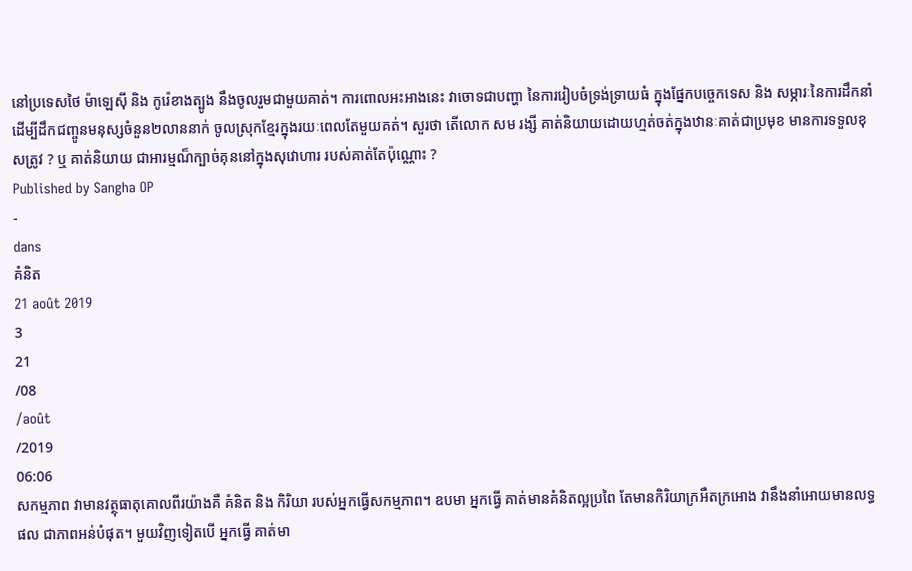នៅប្រទេសថៃ ម៉ាឡេស៊ី និង កូរ៉េខាងត្បូង នឹងចូលរួមជាមួយគាត់។ ការពោលអះអាងនេះ វាចោទជាបញ្ហា នៃការរៀបចំទ្រង់ទ្រាយធំ ក្នុងផ្នែកបច្ចេកទេស និង សម្ភារៈនៃការដឹកនាំ ដើម្បីដឹកជញ្ចូនមនុស្សចំនួន២លាននាក់ ចូលស្រុកខ្មែរក្នុងរយៈពេលតែមួយគត់។ សួរថា តើលោក សម រង្សី គាត់និយាយដោយហ្មត់ចត់ក្នុងឋានៈគាត់ជាប្រមុខ មានការទទួលខុសត្រូវ ? ឬ គាត់និយាយ ជាអារម្មណ៏ក្បាច់គុននៅក្នុងសុវោហារ របស់គាត់តែប៉ុណ្ណោះ ?
Published by Sangha OP
-
dans
គំនិត
21 août 2019
3
21
/08
/août
/2019
06:06
សកម្មភាព វាមានវត្ថុធាតុគោលពីរយ៉ាងគឺ គំនិត និង កិរិយា របស់អ្នកធ្វើសកម្មភាព។ ឧបមា អ្នកធ្វើ គាត់មានគំនិតល្អប្រពៃ តែមានកិរិយាក្រអឺតក្រអោង វានឹងនាំអោយមានលទ្ធផល ជាភាពអន់បំផុត។ មួយវិញទៀតបើ អ្នកធ្វើ គាត់មា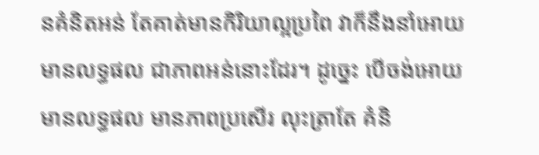នគំនិតអន់ តែគាត់មានកិរិយាល្អប្រពៃ វាក៏នឹងនាំអោយមានលទ្ធផល ជាភាពអន់នោះដែរ។ ដូច្នេះ បើចង់អោយមានលទ្ធផល មានភាពប្រសើរ លុះត្រាតែ គំនិ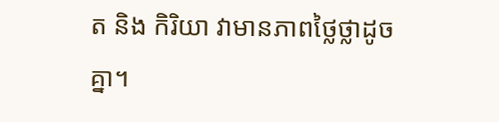ត និង កិរិយា វាមានភាពថ្លៃថ្លាដូចគ្នា។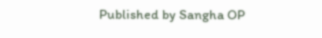Published by Sangha OP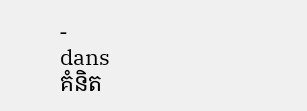-
dans
គំនិត